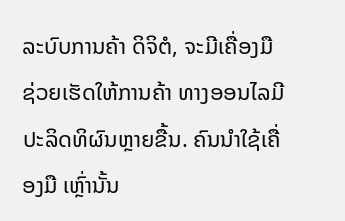ລະບົບການຄ້າ ດິຈິຕໍ, ຈະມີເຄື່ອງມື ຊ່ວຍເຮັດໃຫ້ການຄ້າ ທາງອອນໄລມີປະລິດທິຜົນຫຼາຍຂື້ນ. ຄົນນຳໃຊ້ເຄື່ອງມື ເຫຼົ່ານັ້ນ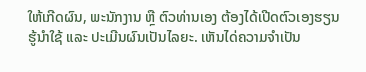ໃຫ້ເກີດຜົນ, ພະນັກງານ ຫຼື ຕົວທ່ານເອງ ຕ້ອງໄດ້ເປີດຕົວເອງຮຽນຮູ້ນຳໃຊ້ ແລະ ປະເມີນຜົນເປັນໄລຍະ. ເຫັນໄດ່ຄວາມຈຳເປັນ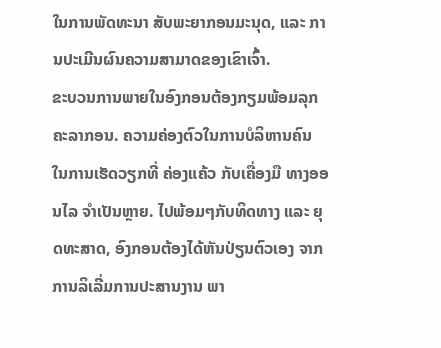ໃນການພັດທະນາ ສັບພະຍາກອນມະນຸດ, ແລະ ການປະເມີນຜົນຄວາມສາມາດຂອງເຂົາເຈົ້າ.
ຂະບວນການພາຍໃນອົງກອນຕ້ອງກຽມພ້ອມລຸກຄະລາກອນ. ຄວາມຄ່ອງຕົວໃນການບໍລິຫານຄົນ ໃນການເຮັດວຽກທີ່ ຄ່ອງແຄ້ວ ກັບເຄື່ອງມື ທາງອອນໄລ ຈຳເປັນຫຼາຍ. ໄປພ້ອມໆກັບທິດທາງ ແລະ ຍຸດທະສາດ, ອົງກອນຕ້ອງໄດ້ຫັນປ່ຽນຕົວເອງ ຈາກການລິເລີ່ມການປະສານງານ ພາ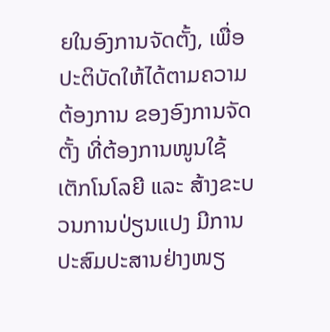ຍໃນອົງການຈັດຕັ້ງ, ເພື່ອປະຕິບັດໃຫ້ໄດ້ຕາມຄວາມຕ້ອງການ ຂອງອົງການຈັດຕັ້ງ ທີ່ຕ້ອງການໜູນໃຊ້ ເຕັກໂນໂລຍີ ແລະ ສ້າງຂະບວນການປ່ຽນແປງ ມີການປະສົມປະສານຢ່າງໜຽ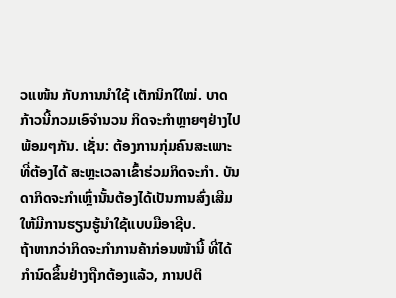ວແໜ້ນ ກັບການນຳໃຊ້ ເຕັກນິກໃໃໝ່. ບາດກ້າວນີ້ກວມເອົຈຳນວນ ກິດຈະກຳຫຼາຍໆຢ່າງໄປພ້ອມໆກັນ. ເຊັ່ນ: ຕ້ອງການກຸ່ມຄົນສະເພາະ ທີ່ຕ້ອງໄດ້ ສະຫຼະເວລາເຂົ້າຮ່ວມກິດຈະກຳ. ບັນດາກິດຈະກຳເຫຼົ່ານັ້ນຕ້ອງໄດ້ເປັນການສົ່ງເສີມ ໃຫ້ມີການຮຽນຮູ້ນຳໃຊ້ແບບມືອາຊີບ.
ຖ້າຫາກວ່າກິດຈະກຳການຄ້າກ່ອນໜ້ານີ້ ທີ່ໄດ້ກຳນົດຂຶ້ນຢ່າງຖືກຕ້ອງແລ້ວ, ການປຕິ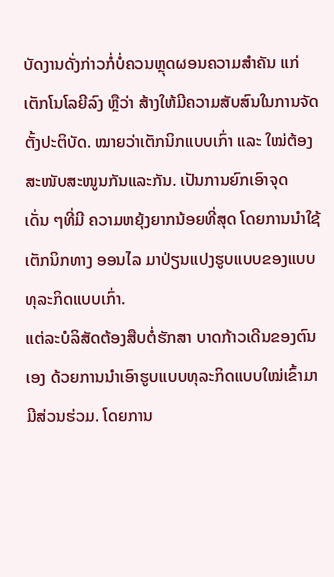ບັດງານດັ່ງກ່າວກໍ່ບໍ່ຄວນຫຼຸດຜອນຄວາມສຳຄັນ ແກ່ເຕັກໂນໂລຍີລົງ ຫຼືວ່າ ສ້າງໃຫ້ມີຄວາມສັບສົນໃນການຈັດຕັ້ງປະຕິບັດ. ໝາຍວ່າເຕັກນິກແບບເກົ່າ ແລະ ໃໝ່ຕ້ອງ ສະໜັບສະໜູນກັນແລະກັນ. ເປັນການຍົກເອົາຈຸດເດັ່ນ ໆທີ່ມີ ຄວາມຫຍຸ້ງຍາກນ້ອຍທີ່ສຸດ ໂດຍການນຳໃຊ້ເຕັກນິກທາງ ອອນໄລ ມາປ່ຽນແປງຮູບແບບຂອງແບບ ທຸລະກິດແບບເກົ່າ.
ແຕ່ລະບໍລິສັດຕ້ອງສືບຕໍ່ຮັກສາ ບາດກ້າວເດີນຂອງຕົນເອງ ດ້ວຍການນຳເອົາຮູບແບບທຸລະກິດແບບໃໝ່ເຂົ້າມາມີສ່ວນຮ່ວມ. ໂດຍການ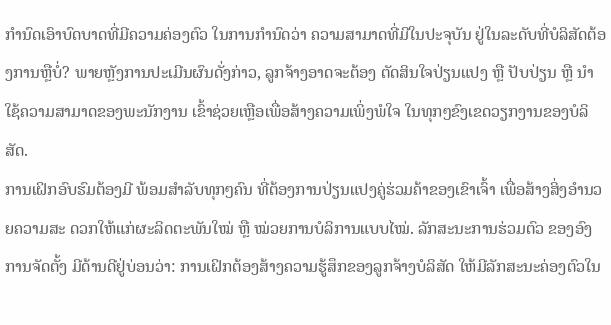ກຳນົດເອົາບົດບາດທີ່ມີຄວາມຄ່ອງຕົວ ໃນການກຳນົດວ່າ ຄວາມສາມາດທີ່ມີໃນປະຈຸບັນ ຢູ່ໃນລະດັບທີ່ບໍລິສັດຕ້ອງການຫຼືບໍ່? ພາຍຫຼັງການປະເມີນຜົນດັ່ງກ່າວ, ລູກຈ້າງອາດຈະຕ້ອງ ຕັດສິນໃຈປ່ຽນແປງ ຫຼື ປັບປ່ຽນ ຫຼື ນຳໃຊ້ຄວາມສາມາດຂອງພະນັກງານ ເຂົ້າຊ່ວຍເຫຼືອເພື່ອສ້າງຄວາມເພິ່ງພໍໃຈ ໃນທຸກໆຂົງເຂດວຽກງານຂອງບໍລິສັດ.
ການເຝິກອົບຮົມຕ້ອງມີ ພ້ອມສຳລັບທຸກໆຄົນ ທີ່ຕ້ອງການປ່ຽນແປງຄູ່ຮ່ວມຄ້າຂອງເຂົາເຈົ້າ ເພື່ອສ້າງສິ່ງອຳນວຍຄວາມສະ ດວກໃຫ້ແກ່ຜະລິດຕະພັນໃໝ່ ຫຼື ໝ່ວຍການບໍລິການແບບໄໝ່. ລັກສະນະການຮ່ວມຕົວ ຂອງອົງການຈັດຕັ້ງ ມີດ້ານດີຢູ່ບ່ອນວ່າ: ການເຝິກຕ້ອງສ້າງຄວາມຮູ້ສຶກຂອງລູກຈ້າງບໍລິສັດ ໃຫ້ມີລັກສະນະຄ່ອງຕົວໃນ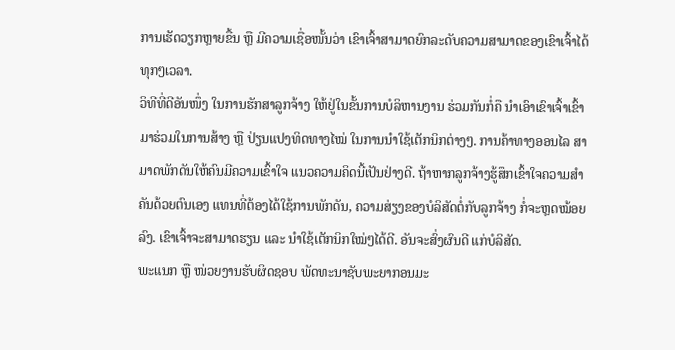ການເຮັດວຽກຫຼາຍຂື້ນ ຫຼື ມີຄວາມເຊື່ອໜັ້ນວ່າ ເຂົາເຈົ້າສາມາດຍົກລະດັບຄວາມສາມາດຂອງເຂົາເຈົ້າໄດ້ທຸກໆເວລາ.
ວິທີທີ່ດີອັນໜຶ່ງ ໃນການຮັກສາລູກຈ້າງ ໃຫ້ຢູ່ໃນຂັ້ນການບໍລິຫານງານ ຮ່ວມກັນກໍ່ຄື ນຳເອົາເຂົາເຈົ້າເຂົ້າມາຮ່ວມໃນການສ້າງ ຫຼື ປ່ຽນແປງທິດທາງໄໝ່ ໃນການນຳໃຊ້ເຕັກນິກຕ່າງໆ. ການຄ້າທາງອອນໄລ ສາມາດພັກດັນໃຫ້ຄົນມີຄວາມເຂົ້າໃຈ ແນວຄວາມຄິດນີ້ເປັນຢ່າງດີ. ຖ້າຫາກລູກຈ້າງຮູ້ສຶກເຂົ້າໃຈຄວາມສຳຄັນດ້ວຍຕົນເອງ ແທນທີ່ຕ້ອງໄດ້ໃຊ້ການພັກດັນ, ຄວາມສ່ຽງຂອງບໍລິສັດຕໍ່ກັບລູກຈ້າງ ກໍ່ຈະຫຼດໝ້ອຍລົງ. ເຂົາເຈົ້າຈະສາມາດຮຽນ ແລະ ນຳໃຊ້ເຕັກນິກໃໝ່ໆໄດ້ດີ. ອັນຈະສົ່ງຜົນດີ ແກ່ບໍລິສັດ.
ພະແນກ ຫຼື ໜ່ວຍງານຮັບຜິດຊອບ ພັດທະນາຊັບພະຍາກອນມະ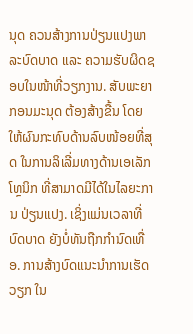ນຸດ ຄວນສ້າງການປ່ຽນແປງພາລະບົດບາດ ແລະ ຄວາມຮັບຜິດຊອບໃນໜ້າທີ່ວຽກງານ. ສັບພະຍາກອນມະນຸດ ຕ້ອງສ້າງຂື້ນ ໂດຍໃຫ້ຜົນກະທົບດ້ານລົບໜ້ອຍທີ່ສຸດ ໃນການລິເລີ່ມທາງດ້ານເອເລັກໂທຼນິກ ທີ່ສາມາດມີໄດ້ໃນໄລຍະການ ປ່ຽນແປງ. ເຊິ່ງແມ່ນເວລາທີ່ບົດບາດ ຍັງບໍ່ທັນຖືກກຳນົດເທື່ອ. ການສ້າງບົດແນະນຳການເຮັດວຽກ ໃນ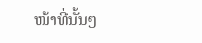ໜ້າທີ່ນັ້ນໆ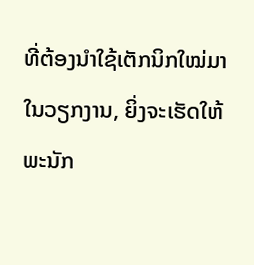ທີ່ຕ້ອງນຳໃຊ້ເຕັກນິກໃໝ່ມາໃນວຽກງານ, ຍິ່ງຈະເຮັດໃຫ້ພະນັກ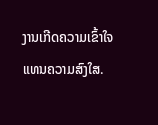ງານເກີດຄວາມເຂົ້າໃຈ ແທນຄວາມສົງໃສ.